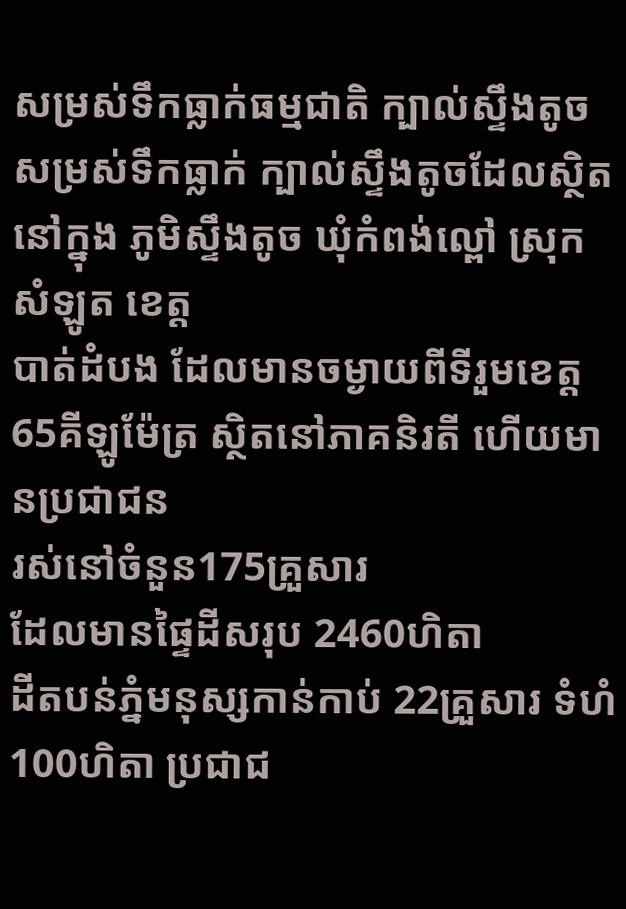សម្រស់ទឹកធ្លាក់ធម្មជាតិ ក្បាល់ស្ទឹងតូច
សម្រស់ទឹកធ្លាក់ ក្បាល់ស្ទឹងតូចដែលស្ថិតនៅក្នុង ភូមិស្ទឹងតូច ឃុំកំពង់ល្ពៅ ស្រុកសំឡូត ខេត្ត
បាត់ដំបង ដែលមានចម្ងាយពីទីរួមខេត្ត 65គីឡូម៉ែត្រ ស្ថិតនៅភាគនិរតី ហើយមានប្រជាជន
រស់នៅចំនួន175គ្រួសារ
ដែលមានផ្ទៃដីសរុប 2460ហិតា
ដីតបន់ភ្នំមនុស្សកាន់កាប់ 22គ្រួសារ ទំហំ100ហិតា ប្រជាជ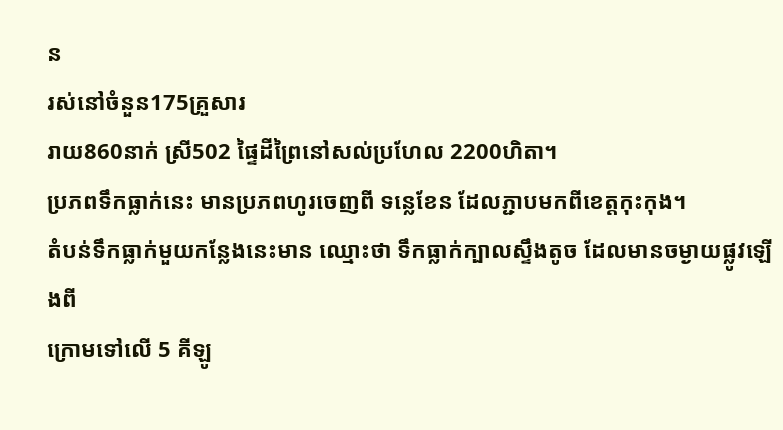ន
រស់នៅចំនួន175គ្រួសារ
រាយ860នាក់ ស្រី502 ផ្ទៃដីព្រៃនៅសល់ប្រហែល 2200ហិតា។
ប្រភពទឹកធ្លាក់នេះ មានប្រភពហូរចេញពី ទន្លេខែន ដែលភ្ជាបមកពីខេត្តកុះកុង។
តំបន់ទឹកធ្លាក់មួយកន្លែងនេះមាន ឈ្មោះថា ទឹកធ្លាក់ក្បាលស្ទឹងតូច ដែលមានចម្ងាយផ្លូវឡើងពី
ក្រោមទៅលើ 5 គីឡូ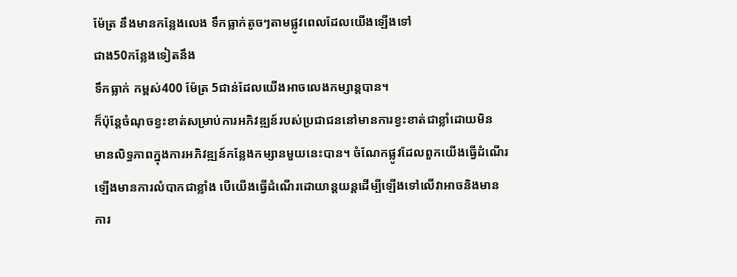ម៉ែត្រ នឹងមានកន្លែងលេង ទឹកធ្លាក់តូចៗតាមផ្លូវពេលដែលយើងឡើងទៅ
ជាង50កន្លែងទៀតនឹង
ទឹកធ្លាក់ កម្ពស់400 ម៉ែត្រ 5ជាន់ដែលយើងអាចលេងកម្សាន្តបាន។
ក៏ប៉ុន្តែចំណុចខ្វះខាត់សម្រាប់ការអភិវឌ្ឍន៍របស់ប្រជាជននៅមានការខ្វះខាត់ជាខ្លាំដោយមិន
មានលិទ្ធភាពក្នុងការអភិវឌ្ឍន៍កន្លែងកម្សានមួយនេះបាន។ ចំណែកផ្លូវដែលពួកយើងធ្វើដំណើរ
ឡើងមានការលំបាកជាខ្លាំង បើយើងធ្វើដំណើរដោយាន្តយន្តដើម្បីឡើងទៅលើវាអាចនិងមាន
ការ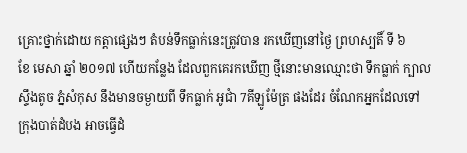គ្រោះថ្នាក់ដោយ កត្តាផ្សេងៗ តំបន់ទឹកធ្លាក់នេះត្រូវបាន រកឃើញនៅថ្ងៃ ព្រហស្បតិ៍ ទី ៦
ខែ មេសា ឆ្នាំ ២០១៧ ហើយកន្លែង ដែលពួកគេរកឃើញ ថ្មីនោះមានឈ្មោះថា ទឹកធ្លាក់ ក្បាល
ស្ទឹងតូច ភ្នំសំកុស នឹងមានចម្ងាយពី ទឹកធ្លាក់ អូជាំ 7គីឡូម៉ែត្រ ផងដែរ ចំណែកអ្នកដែលទៅ
ក្រុងបាត់ដំបង អាចធ្វើដំ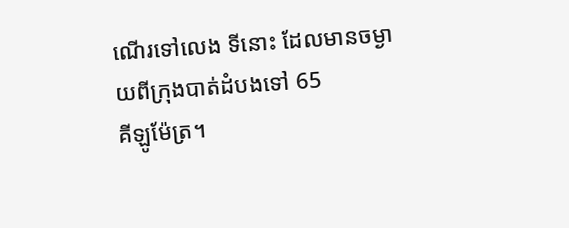ណើរទៅលេង ទីនោះ ដែលមានចម្ងាយពីក្រុងបាត់ដំបងទៅ 65
គីឡូម៉ែត្រ។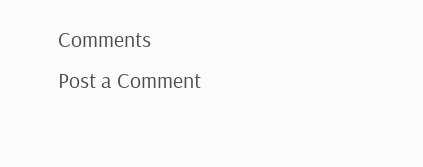Comments
Post a Comment